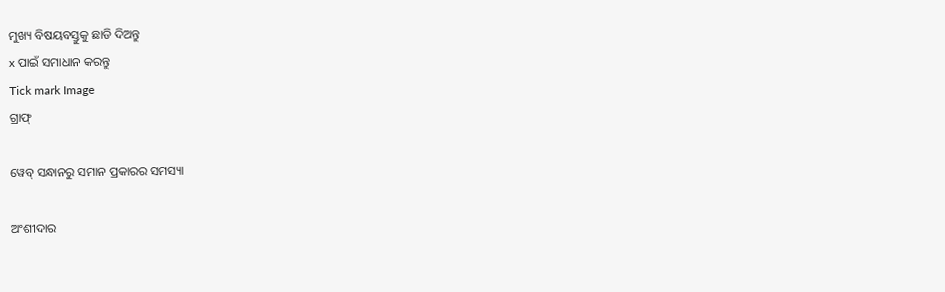ମୁଖ୍ୟ ବିଷୟବସ୍ତୁକୁ ଛାଡି ଦିଅନ୍ତୁ
x ପାଇଁ ସମାଧାନ କରନ୍ତୁ
Tick mark Image
ଗ୍ରାଫ୍

ୱେବ୍ ସନ୍ଧାନରୁ ସମାନ ପ୍ରକାରର ସମସ୍ୟା

ଅଂଶୀଦାର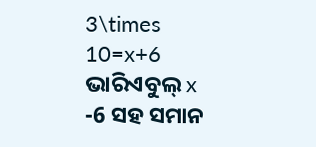3\times 10=x+6
ଭାରିଏବୁଲ୍‌ x -6 ସହ ସମାନ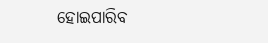ହୋଇପାରିବ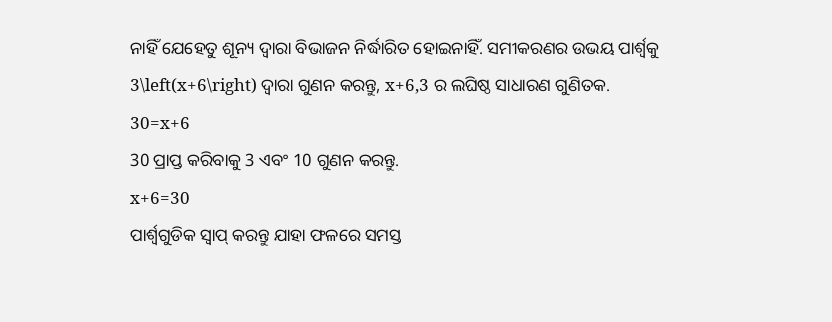ନାହିଁ ଯେହେତୁ ଶୂନ୍ୟ ଦ୍ୱାରା ବିଭାଜନ ନିର୍ଦ୍ଧାରିତ ହୋଇନାହିଁ. ସମୀକରଣର ଉଭୟ ପାର୍ଶ୍ୱକୁ 3\left(x+6\right) ଦ୍ୱାରା ଗୁଣନ କରନ୍ତୁ, x+6,3 ର ଲଘିଷ୍ଠ ସାଧାରଣ ଗୁଣିତକ.
30=x+6
30 ପ୍ରାପ୍ତ କରିବାକୁ 3 ଏବଂ 10 ଗୁଣନ କରନ୍ତୁ.
x+6=30
ପାର୍ଶ୍ୱଗୁଡିକ ସ୍ୱାପ୍‌ କରନ୍ତୁ ଯାହା ଫଳରେ ସମସ୍ତ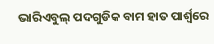ଭାରିଏବୁଲ୍ ପଦଗୁଡିକ ବାମ ହାତ ପାର୍ଶ୍ୱରେ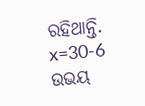ରହିଥାନ୍ତି.
x=30-6
ଉଭୟ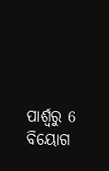ପାର୍ଶ୍ୱରୁ 6 ବିୟୋଗ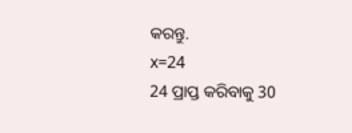କରନ୍ତୁ.
x=24
24 ପ୍ରାପ୍ତ କରିବାକୁ 30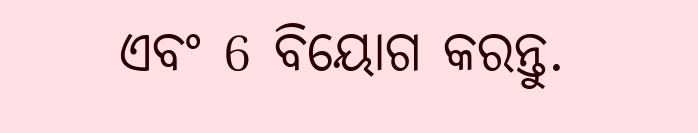ଏବଂ 6 ବିୟୋଗ କରନ୍ତୁ.